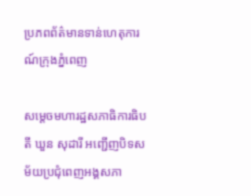ប្រភពព័ត៌មានទាន់ហេតុការណ៍ក្រុងភ្នំពេញ

សម្តេចមហារដ្ឋសភាធិការធិបតី ឃួន សុដារី អញ្ជើញបិទសម័យប្រជុំពេញអង្គសភា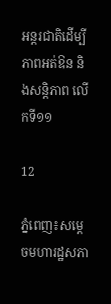អន្តរជាតិដើម្បីភាពអត់ឱន និងសន្តិភាព លើកទី១១

12

ភ្នំពេញ៖សម្តេចមហារដ្ឋសភា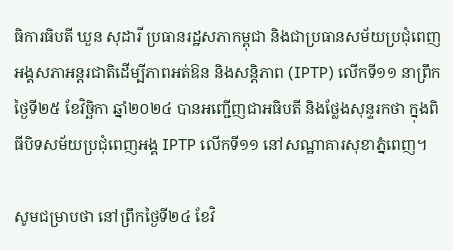ធិការធិបតី ឃួន សុដារី ប្រធានរដ្ឋសភាកម្ពុជា និងជាប្រធានសម័យប្រជុំពេញអង្គសភាអន្តរជាតិដើម្បីភាពអត់ឱន និងសន្តិភាព (IPTP) លើកទី១១ នាព្រឹកថ្ងៃទី២៥ ខែវិច្ឆិកា ឆ្នាំ២០២៤ បានអញ្ជើញជាអធិបតី និងថ្លែងសុន្ទរកថា ក្នុងពិធីបិទសម័យប្រជុំពេញអង្គ IPTP លើកទី១១ នៅសណ្ឋាគារសុខាភ្នំពេញ។

សូមជម្រាបថា នៅព្រឹកថ្ងៃទី២៤ ខែវិ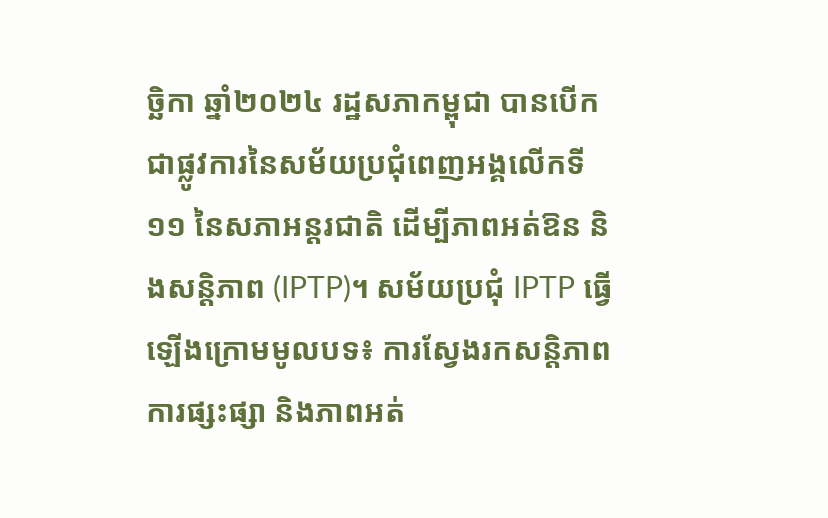ច្ឆិកា ឆ្នាំ២០២៤ រដ្ឋសភាកម្ពុជា បានបើកជាផ្លូវការនៃសម័យប្រជុំពេញអង្គលើកទី១១ នៃសភាអន្តរជាតិ ដើម្បីភាពអត់ឱន និងសន្តិភាព (IPTP)។ សម័យប្រជុំ IPTP ធ្វើឡើងក្រោមមូលបទ៖ ការស្វែងរកសន្តិភាព ការផ្សះផ្សា និងភាពអត់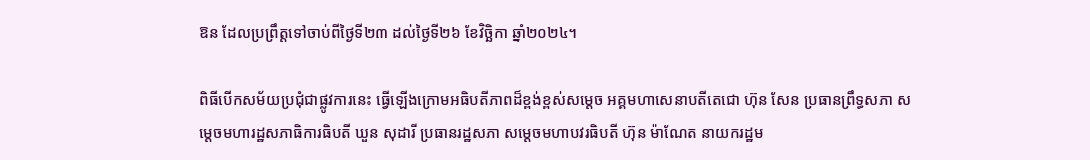ឱន ដែលប្រព្រឹត្តទៅចាប់ពីថ្ងៃទី២៣ ដល់ថ្ងៃទី២៦ ខែវិច្ឆិកា ឆ្នាំ២០២៤។

ពិធីបើកសម័យប្រជុំជាផ្លូវការនេះ ធ្វើឡើងក្រោមអធិបតីភាពដ៏ខ្ពង់ខ្ពស់សម្តេច អគ្គមហាសេនាបតីតេជោ ហ៊ុន សែន ប្រធានព្រឹទ្ធសភា សម្តេចមហារដ្ឋសភាធិការធិបតី ឃួន សុដារី ប្រធានរដ្ឋសភា សម្តេចមហាបវរធិបតី ហ៊ុន ម៉ាណែត នាយករដ្ឋម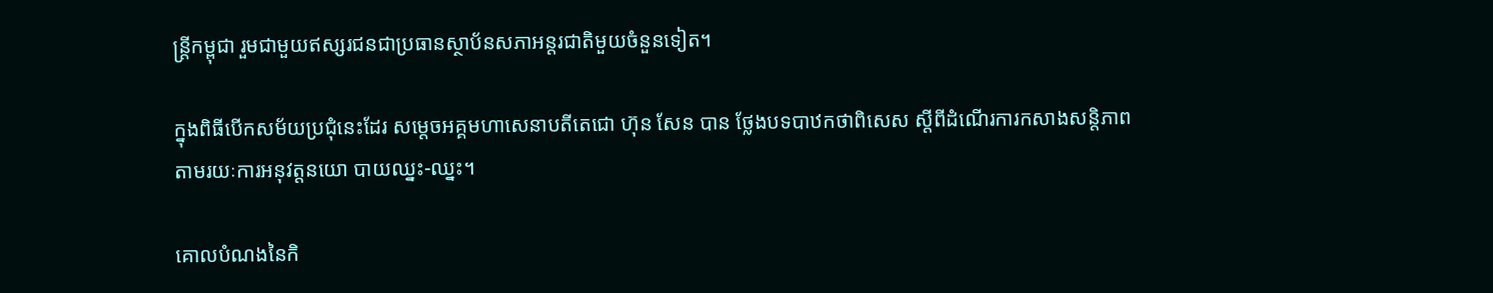ន្ត្រីកម្ពុជា រួមជាមួយឥស្សរជនជាប្រធានស្ថាប័នសភាអន្តរជាតិមួយចំនួនទៀត។

ក្នុងពិធីបើកសម័យប្រជុំនេះដែរ សម្តេចអគ្គមហាសេនាបតីតេជោ ហ៊ុន សែន បាន ថ្លែងបទបាឋកថាពិសេស ស្តីពីដំណើរការកសាងសន្តិភាព តាមរយៈការអនុវត្តនយោ បាយឈ្នះ-ឈ្នះ។

គោលបំណងនៃកិ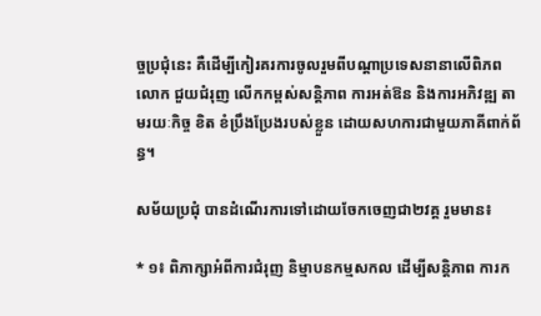ច្ចប្រជុំនេះ គឺដើម្បីកៀរគរការចូលរួមពីបណ្តាប្រទេសនានាលើពិភពលោក ជួយជំរុញ លើកកម្ពស់សន្តិភាព ការអត់ឱន និងការអភិវឌ្ឍ តាមរយៈកិច្ច ខិត ខំប្រឹងប្រែងរបស់ខ្លួន ដោយសហការជាមួយភាគីពាក់ព័ន្ធ។

សម័យប្រជុំ បានដំណើរការទៅដោយចែកចេញជា២វគ្គ រួមមាន៖

* ១៖ ពិភាក្សាអំពីការជំរុញ និម្មាបនកម្មសកល ដើម្បីសន្តិភាព ការក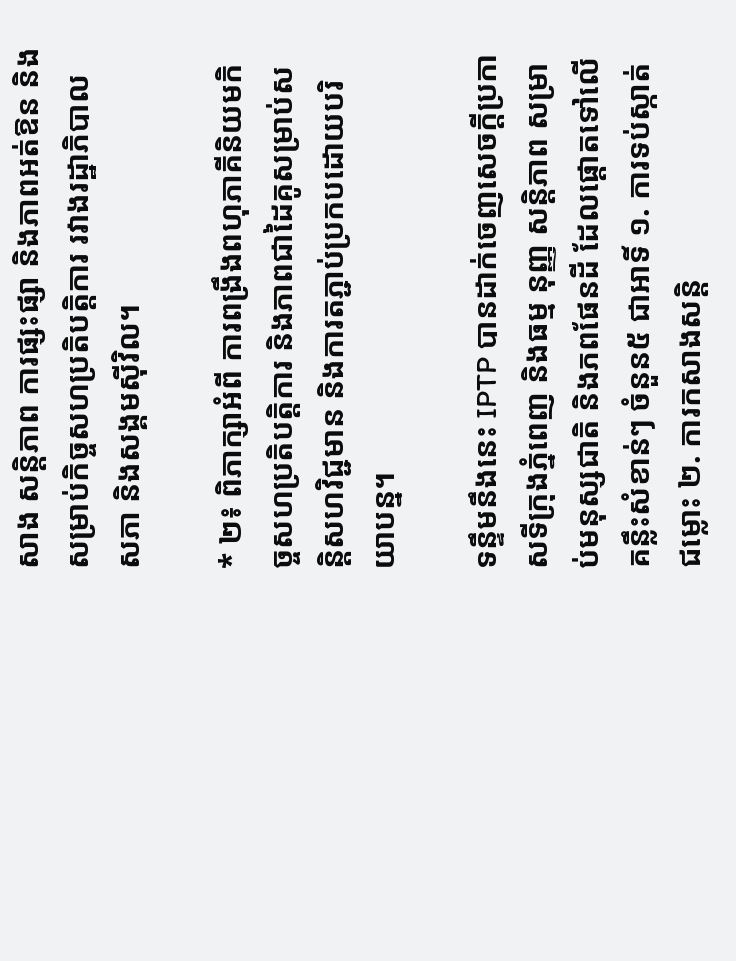សាង សន្តិភាព ការផ្សះផ្សា និងភាពអត់ឱន និងសម្រាប់កិច្ចសហប្រតិបត្តិការ រវាងរដ្ឋាភិបាល សភា និងសង្គមស៊ីវិល។

* ២៖ ពិភាក្សាអំពី ការពង្រឹងពហុភាគីនិយមកិច្ចសហប្រតិបត្តិការ និងភាពជាដៃគូសម្រាប់សន្តិសហវិជ្ជមាន និងការតភ្ជាប់ប្រកបដោយបរិយាបន្ន។

ទន្ទឹមនឹងនេះ IPTP បានដាក់ចេញសេចក្តីប្រកាសទីក្រុងភ្នំពេញ និងធម្ម នុញ្ញ សន្តិភាព សម្រាប់មនុស្សជាតិ និងភពផែនដី ដែលផ្តោតទៅលើ គន្លឹះសំខាន់ៗ ចំនួន៥ ជាអាទិ៍ ១. ការទប់ស្កាត់ជម្លោះ ២. ការកសាងសន្តិ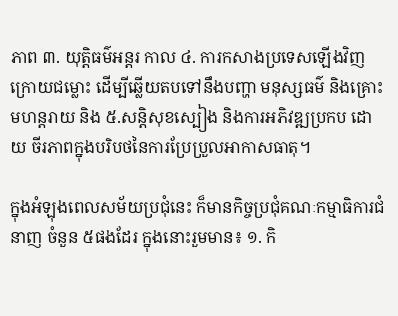ភាព ៣. យុត្តិធម៌អន្តរ កាល ៤. ការកសាងប្រទេសឡើងវិញក្រោយជម្លោះ ដើម្បីឆ្លើយតបទៅនឹងបញ្ហា មនុស្សធម៌ និងគ្រោះមហន្តរាយ និង ៥.សន្តិសុខស្បៀង និងការអភិវឌ្ឍប្រកប ដោយ ចីរភាពក្នុងបរិបថនៃការប្រែប្រួលអាកាសធាតុ។

ក្នុងអំឡុងពេលសម័យប្រជុំនេះ ក៏មានកិច្ចប្រជុំគណៈកម្មាធិការជំនាញ ចំនួន ៥ផងដែរ ក្នុងនោះរួមមាន៖ ១. កិ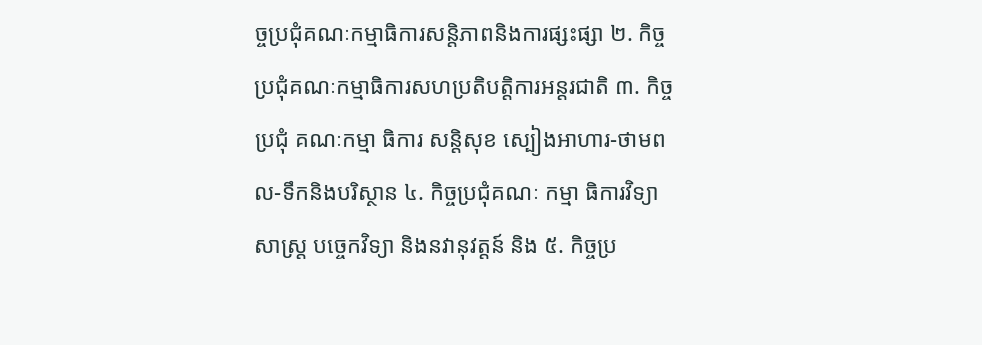ច្ចប្រជុំគណៈកម្មាធិការសន្តិភាពនិងការផ្សះផ្សា ២. កិច្ចប្រជុំគណៈកម្មាធិការសហប្រតិបត្តិការអន្តរជាតិ ៣. កិច្ចប្រជុំ គណៈកម្មា ធិការ សន្តិសុខ ស្បៀងអាហារ-ថាមពល-ទឹកនិងបរិស្ថាន ៤. កិច្ចប្រជុំគណៈ កម្មា ធិការវិទ្យាសាស្ត្រ បច្ចេកវិទ្យា និងនវានុវត្តន៍ និង ៥. កិច្ចប្រ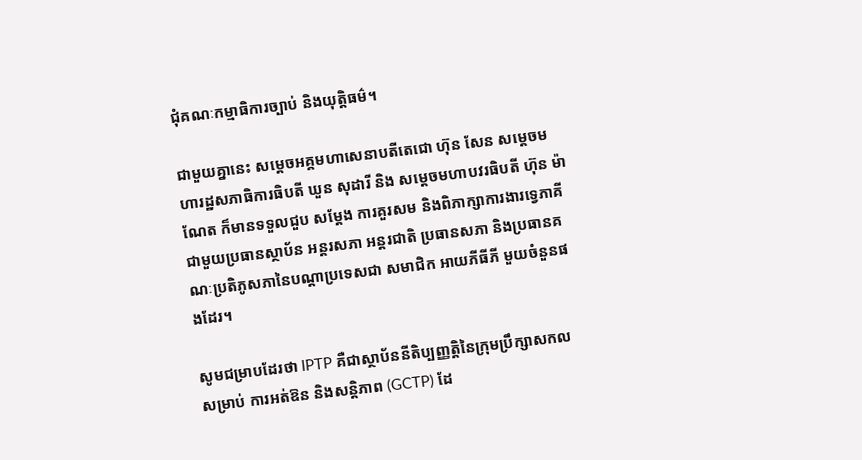ជុំគណៈកម្មាធិការច្បាប់ និងយុត្តិធម៌។

ជាមួយគ្នានេះ សម្តេចអគ្គមហាសេនាបតីតេជោ ហ៊ុន សែន សម្តេចមហារដ្ឋសភាធិការធិបតី ឃួន សុដារី និង សម្តេចមហាបវរធិបតី ហ៊ុន ម៉ាណែត ក៏មានទទួលជួប សម្តែង ការគួរសម និងពិភាក្សាការងារទ្វេភាគី ជាមួយប្រធានស្ថាប័ន អន្តរសភា អន្តរជាតិ ប្រធានសភា និងប្រធានគណៈប្រតិភូសភានៃបណ្តាប្រទេសជា សមាជិក អាយភីធីភី មួយចំនួនផងដែរ។

សូមជម្រាបដែរថា IPTP គឺជាស្ថាប័ននីតិប្បញ្ញត្តិនៃក្រុមប្រឹក្សាសកល សម្រាប់ ការអត់ឱន និងសន្តិភាព (GCTP) ដែ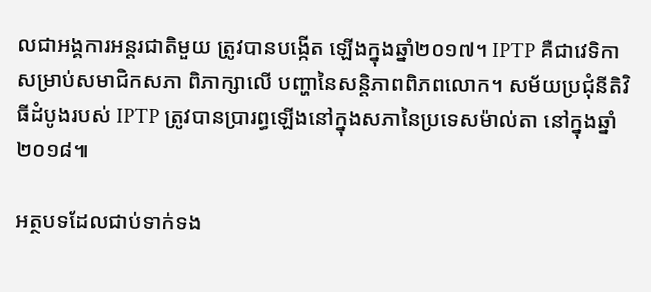លជាអង្គការអន្តរជាតិមួយ ត្រូវបានបង្កើត ឡើងក្នុងឆ្នាំ២០១៧។ IPTP គឺជាវេទិកាសម្រាប់សមាជិកសភា ពិភាក្សាលើ បញ្ហានៃសន្តិភាពពិភពលោក។ សម័យប្រជុំនីតិវិធីដំបូងរបស់ IPTP ត្រូវបានប្រារព្ធឡើងនៅក្នុងសភានៃប្រទេសម៉ាល់តា នៅក្នុងឆ្នាំ២០១៨៕

អត្ថបទដែលជាប់ទាក់ទង